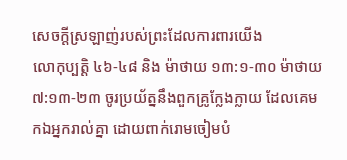សេចក្តីស្រឡាញ់របស់ព្រះដែលការពារយើង
លោកុប្បត្តិ ៤៦-៤៨ និង ម៉ាថាយ ១៣:១-៣០ ម៉ាថាយ ៧:១៣-២៣ ចូរប្រយ័ត្ននឹងពួកគ្រូក្លែងក្លាយ ដែលគេមកឯអ្នករាល់គ្នា ដោយពាក់រោមចៀមបំ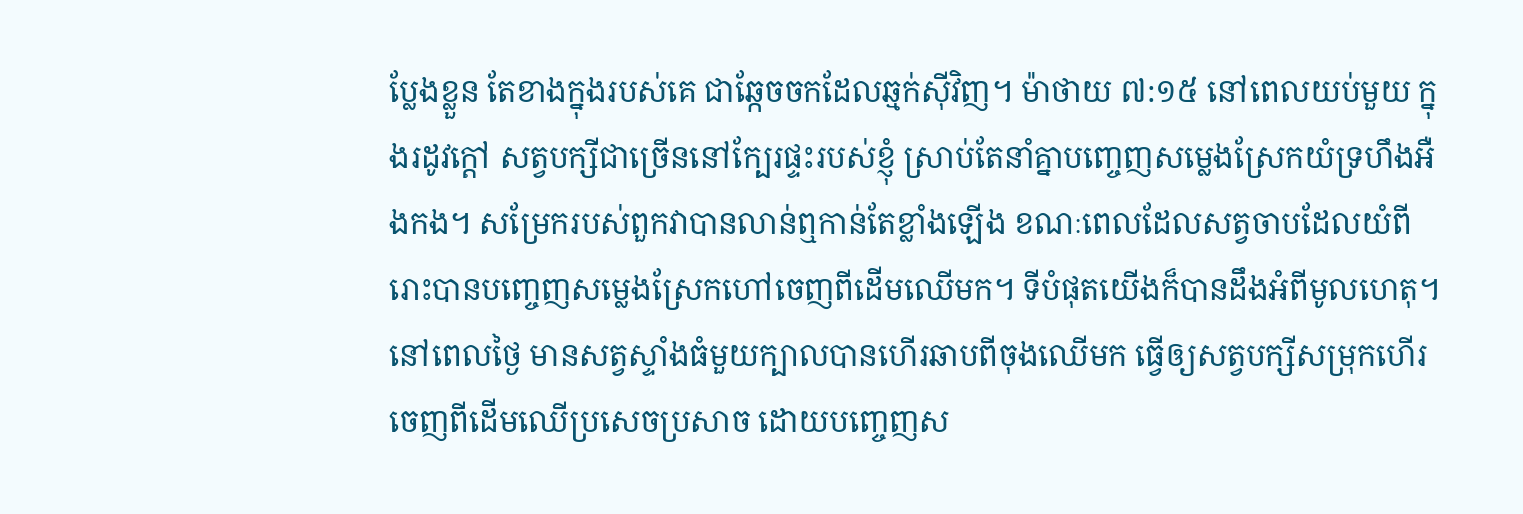ប្លែងខ្លួន តែខាងក្នុងរបស់គេ ជាឆ្កែចចកដែលឆ្មក់ស៊ីវិញ។ ម៉ាថាយ ៧:១៥ នៅពេលយប់មួយ ក្នុងរដូវក្តៅ សត្វបក្សីជាច្រើននៅក្បែរផ្ទះរបស់ខ្ញុំ ស្រាប់តែនាំគ្នាបញ្ចេញសម្លេងស្រែកយំទ្រហឹងអឺងកង។ សម្រែករបស់ពួកវាបានលាន់ឮកាន់តែខ្លាំងឡើង ខណៈពេលដែលសត្វចាបដែលយំពីរោះបានបញ្ចេញសម្លេងស្រែកហៅចេញពីដើមឈើមក។ ទីបំផុតយើងក៏បានដឹងអំពីមូលហេតុ។ នៅពេលថ្ងៃ មានសត្វស្ទាំងធំមួយក្បាលបានហើរឆាបពីចុងឈើមក ធ្វើឲ្យសត្វបក្សីសម្រុកហើរចេញពីដើមឈើប្រសេចប្រសាច ដោយបញ្ចេញស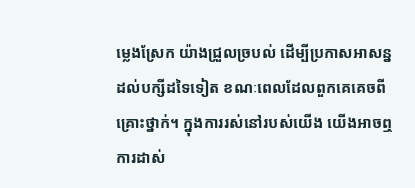ម្លេងស្រែក យ៉ាងជ្រួលច្របល់ ដើម្បីប្រកាសអាសន្នដល់បក្សីដទៃទៀត ខណៈពេលដែលពួកគេគេចពីគ្រោះថ្នាក់។ ក្នុងការរស់នៅរបស់យើង យើងអាចឮការដាស់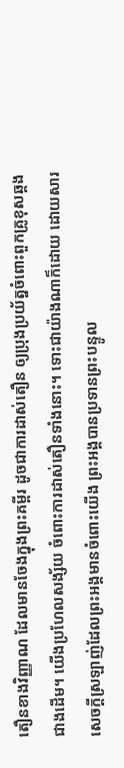តឿនខាងវិញ្ញាណ ដែលមានចែងក្នុងព្រះគម្ពីរ ដូចជាការដាស់តឿន ឲ្យប្រុងប្រយ័ត្នចំពោះពួកគ្រូខុសឆ្គងជាងដើម។ យើងប្រហែលសង្ស័យ ចំពោះការដាស់តឿនទាំងនោះ។ ទោះជាយ៉ាងណាក៏ដោយ ដោយសារសេចក្តីស្រឡាញ់ដែលព្រះអង្គមានចំពោះយើង ព្រះអង្គបានប្រទានព្រះបន្ទូល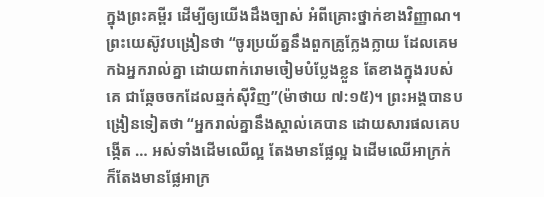ក្នុងព្រះគម្ពីរ ដើម្បីឲ្យយើងដឹងច្បាស់ អំពីគ្រោះថ្នាក់ខាងវិញ្ញាណ។ ព្រះយេស៊ូវបង្រៀនថា “ចូរប្រយ័ត្ននឹងពួកគ្រូក្លែងក្លាយ ដែលគេមកឯអ្នករាល់គ្នា ដោយពាក់រោមចៀមបំប្លែងខ្លួន តែខាងក្នុងរបស់គេ ជាឆ្កែចចកដែលឆ្មក់ស៊ីវិញ”(ម៉ាថាយ ៧:១៥)។ ព្រះអង្គបានបង្រៀនទៀតថា “អ្នករាល់គ្នានឹងស្គាល់គេបាន ដោយសារផលគេបង្កើត … អស់ទាំងដើមឈើល្អ តែងមានផ្លែល្អ ឯដើមឈើអាក្រក់ ក៏តែងមានផ្លែអាក្រ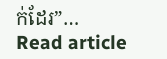ក់ដែរ”…
Read article